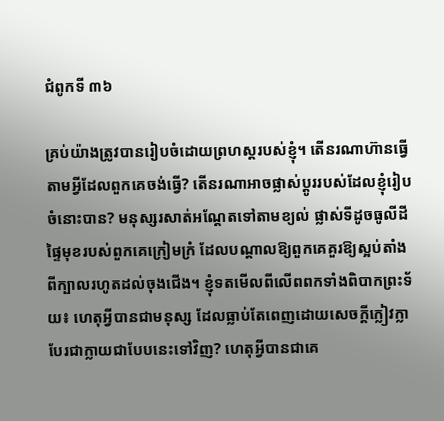ជំពូកទី ៣៦

គ្រប់យ៉ាងត្រូវបានរៀបចំដោយព្រហស្ដរបស់ខ្ញុំ។ តើនរណាហ៊ានធ្វើតាមអ្វីដែលពួកគេចង់ធ្វើ? តើនរណាអាចផ្លាស់ប្តូររបស់ដែលខ្ញុំរៀបចំនោះបាន? មនុស្សរសាត់អណ្តែតទៅតាមខ្យល់ ផ្លាស់ទីដូចធូលីដី ផ្ទៃមុខរបស់ពួកគេក្រៀមក្រំ ដែលបណ្ដាលឱ្យពួកគេគួរឱ្យស្អប់តាំងពីក្បាលរហូតដល់ចុងជើង។ ខ្ញុំទតមើលពីលើពពកទាំងពិបាកព្រះទ័យ៖ ហេតុអ្វីបានជាមនុស្ស ដែលធ្លាប់តែពេញដោយសេចក្ដីក្លៀវក្លា បែរជាក្លាយជាបែបនេះទៅវិញ? ហេតុអ្វីបានជាគេ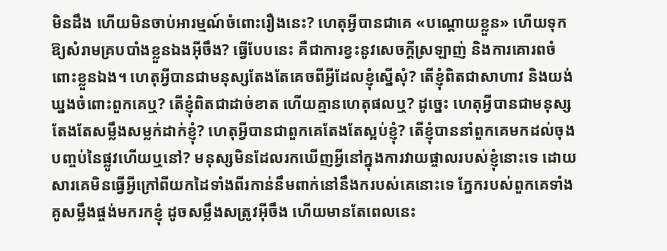មិនដឹង ហើយមិនចាប់អារម្មណ៍ចំពោះរឿងនេះ? ហេតុអ្វីបានជាគេ «បណ្តោយខ្លួន» ហើយទុកឱ្យសំរាមគ្របបាំងខ្លួនឯងអ៊ីចឹង? ធ្វើបែបនេះ គឺជាការខ្វះនូវសេចក្តីស្រឡាញ់ និងការគោរពចំពោះខ្លួនឯង។ ហេតុអ្វីបានជាមនុស្សតែងតែគេចពីអ្វីដែលខ្ញុំស្នើសុំ? តើខ្ញុំពិតជាសាហាវ និងយង់ឃ្នងចំពោះពួកគេឬ? តើខ្ញុំពិតជាដាច់ខាត ហើយគ្មានហេតុផលឬ? ដូច្នេះ ហេតុអ្វីបានជាមនុស្សតែងតែសម្លឹងសម្លក់ដាក់ខ្ញុំ? ហេតុអ្វីបានជាពួកគេតែងតែស្អប់ខ្ញុំ? តើខ្ញុំបាននាំពួកគេមកដល់ចុងបញ្ចប់នៃផ្លូវហើយឬនៅ? មនុស្សមិនដែលរកឃើញអ្វីនៅក្នុងការវាយផ្ចាលរបស់ខ្ញុំនោះទេ ដោយសារគេមិនធ្វើអ្វីក្រៅពីយកដៃទាំងពីរកាន់នឹមពាក់នៅនឹងករបស់គេនោះទេ ភ្នែករបស់ពួកគេទាំងគូសម្លឹងផ្ចង់មករកខ្ញុំ ដូចសម្លឹងសត្រូវអ៊ីចឹង ហើយមានតែពេលនេះ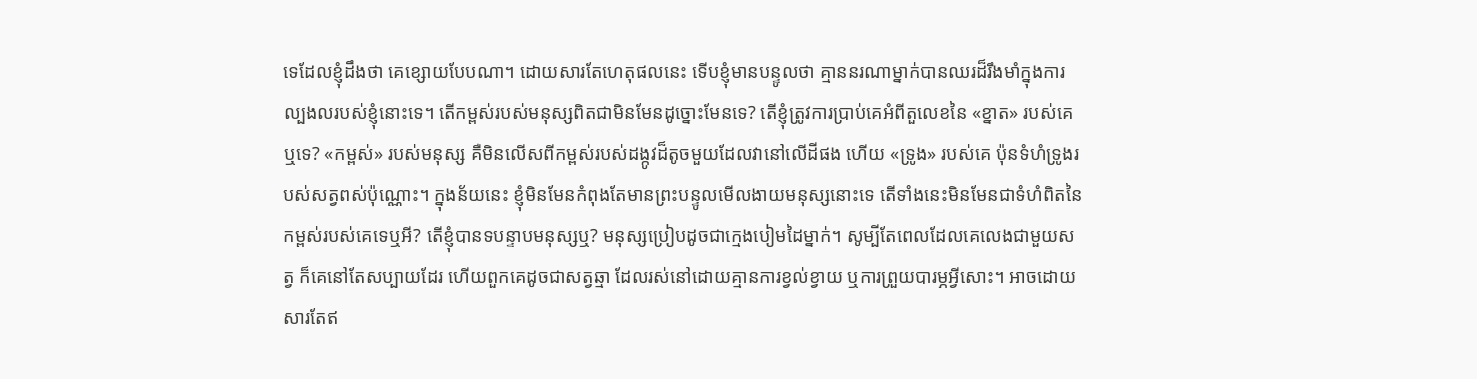ទេដែលខ្ញុំដឹងថា គេខ្សោយបែបណា។ ដោយសារតែហេតុផលនេះ ទើបខ្ញុំមានបន្ទូលថា គ្មាននរណាម្នាក់បានឈរដ៏រឹងមាំក្នុងការល្បងលរបស់ខ្ញុំនោះទេ។ តើកម្ពស់របស់មនុស្សពិតជាមិនមែនដូច្នោះមែនទេ? តើខ្ញុំត្រូវការប្រាប់គេអំពីតួលេខនៃ «ខ្នាត» របស់គេឬទេ? «កម្ពស់» របស់មនុស្ស គឺមិនលើសពីកម្ពស់របស់ដង្កូវដ៏តូចមួយដែលវានៅលើដីផង ហើយ «ទ្រូង» របស់គេ ប៉ុនទំហំទ្រូងរបស់សត្វពស់ប៉ុណ្ណោះ។ ក្នុងន័យនេះ ខ្ញុំមិនមែនកំពុងតែមានព្រះបន្ទូលមើលងាយមនុស្សនោះទេ តើទាំងនេះមិនមែនជាទំហំពិតនៃកម្ពស់របស់គេទេឬអី? តើខ្ញុំបានទបន្ទាបមនុស្សឬ? មនុស្សប្រៀបដូចជាក្មេងបៀមដៃម្នាក់។ សូម្បីតែពេលដែលគេលេងជាមួយសត្វ ក៏គេនៅតែសប្បាយដែរ ហើយពួកគេដូចជាសត្វឆ្មា ដែលរស់នៅដោយគ្មានការខ្វល់ខ្វាយ ឬការព្រួយបារម្ភអ្វីសោះ។ អាចដោយសារតែឥ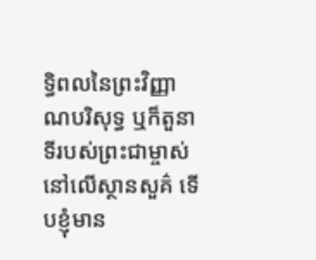ទ្ធិពលនៃព្រះវិញ្ញាណបរិសុទ្ធ ឬក៏តួនាទីរបស់ព្រះជាម្ចាស់នៅលើស្ថានសួគ៌ ទើបខ្ញុំមាន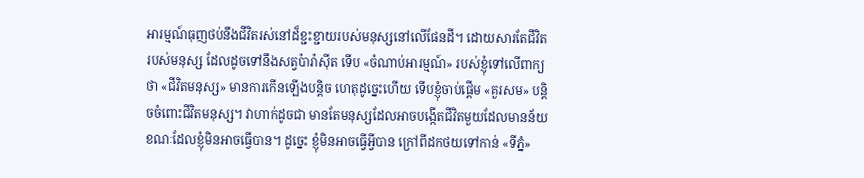អារម្មណ៍ធុញថប់នឹងជីវិតរស់នៅដ៏ខ្ជះខ្ជាយរបស់មនុស្សនៅលើផែនដី។ ដោយសារតែជីវិតរបស់មនុស្ស ដែលដូចទៅនឹងសត្វប៉ារ៉ាស៊ីត ទើប «ចំណាប់អារម្មណ៍» របស់ខ្ញុំទៅលើពាក្យថា «ជីវិតមនុស្ស» មានការកើនឡើងបន្តិច ហេតុដូច្នេះហើយ ទើបខ្ញុំចាប់ផ្តើម «គួរសម» បន្តិចចំពោះជីវិតមនុស្ស។ វាហាក់ដូចជា មានតែមនុស្សដែលអាចបង្កើតជីវិតមួយដែលមានន័យ ខណៈដែលខ្ញុំមិនអាចធ្វើបាន។ ដូច្នេះ ខ្ញុំមិនអាចធ្វើអ្វីបាន ក្រៅពីដកថយទៅកាន់ «ទីភ្នំ»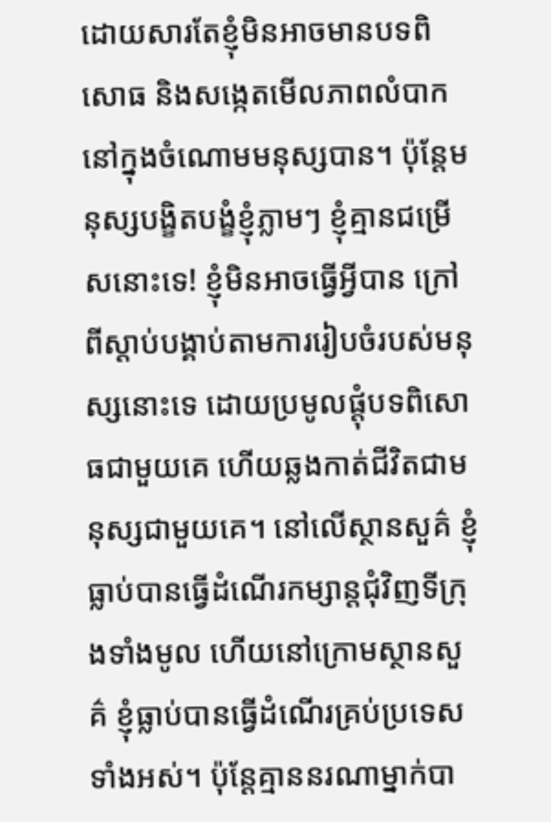ដោយសារតែខ្ញុំមិនអាចមានបទពិសោធ និងសង្កេតមើលភាពលំបាកនៅក្នុងចំណោមមនុស្សបាន។ ប៉ុន្តែមនុស្សបង្ខិតបង្ខំខ្ញុំភ្លាមៗ ខ្ញុំគ្មានជម្រើសនោះទេ! ខ្ញុំមិនអាចធ្វើអ្វីបាន ក្រៅពីស្តាប់បង្គាប់តាមការរៀបចំរបស់មនុស្សនោះទេ ដោយប្រមូលផ្តុំបទពិសោធជាមួយគេ ហើយឆ្លងកាត់ជីវិតជាមនុស្សជាមួយគេ។ នៅលើស្ថានសួគ៌ ខ្ញុំធ្លាប់បានធ្វើដំណើរកម្សាន្តជុំវិញទីក្រុងទាំងមូល ហើយនៅក្រោមស្ថានសួគ៌ ខ្ញុំធ្លាប់បានធ្វើដំណើរគ្រប់ប្រទេសទាំងអស់។ ប៉ុន្តែគ្មាននរណាម្នាក់បា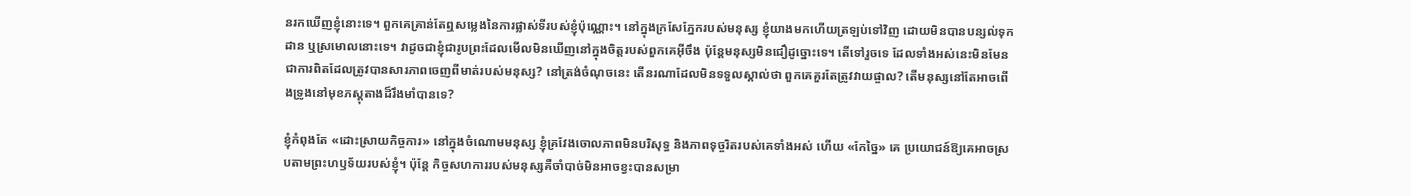នរកឃើញខ្ញុំនោះទេ។ ពួកគេគ្រាន់តែឮសម្លេងនៃការផ្លាស់ទីរបស់ខ្ញុំប៉ុណ្ណោះ។ នៅក្នុងក្រសែភ្នែករបស់មនុស្ស ខ្ញុំយាងមកហើយត្រឡប់ទៅវិញ ដោយមិនបានបន្សល់ទុកដាន ឬស្រមោលនោះទេ។ វាដូចជាខ្ញុំជារូបព្រះដែលមើលមិនឃើញនៅក្នុងចិត្តរបស់ពួកគេអ៊ីចឹង ប៉ុន្តែមនុស្សមិនជឿដូច្នោះទេ។ តើទៅរួចទេ ដែលទាំងអស់នេះមិនមែនជាការពិតដែលត្រូវបានសារភាពចេញពីមាត់របស់មនុស្ស? នៅត្រង់ចំណុចនេះ តើនរណាដែលមិនទទួលស្គាល់ថា ពួកគេគួរតែត្រូវវាយផ្ចាល? តើមនុស្សនៅតែអាចពើងទ្រូងនៅមុខភស្ដុតាងដ៏រឹងមាំបានទេ?

ខ្ញុំកំពុងតែ «ដោះស្រាយកិច្ចការ» នៅក្នុងចំណោមមនុស្ស ខ្ញុំគ្រវែងចោលភាពមិនបរិសុទ្ធ និងភាពទុច្ចរិតរបស់គេទាំងអស់ ហើយ «កែច្នៃ» គេ ប្រយោជន៍ឱ្យគេអាចស្របតាមព្រះហឫទ័យរបស់ខ្ញុំ។ ប៉ុន្តែ កិច្ចសហការរបស់មនុស្សគឺចាំបាច់មិនអាចខ្វះបានសម្រា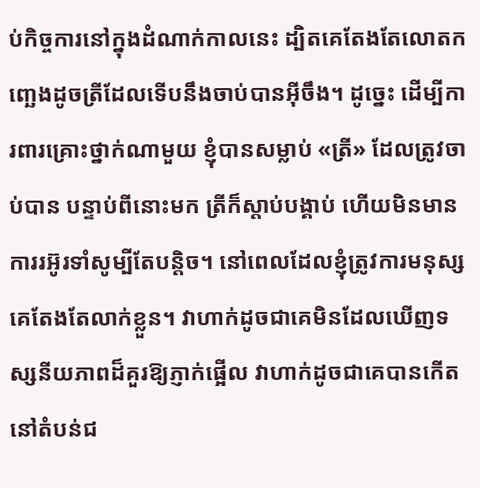ប់កិច្ចការនៅក្នុងដំណាក់កាលនេះ ដ្បិតគេតែងតែលោតកញ្ឆេងដូចត្រីដែលទើបនឹងចាប់បានអ៊ីចឹង។ ដូច្នេះ ដើម្បីការពារគ្រោះថ្នាក់ណាមួយ ខ្ញុំបានសម្លាប់ «ត្រី» ដែលត្រូវចាប់បាន បន្ទាប់ពីនោះមក ត្រីក៏ស្តាប់បង្គាប់ ហើយមិនមានការរអ៊ូរទាំសូម្បីតែបន្តិច។ នៅពេលដែលខ្ញុំត្រូវការមនុស្ស គេតែងតែលាក់ខ្លួន។ វាហាក់ដូចជាគេមិនដែលឃើញទស្សនីយភាពដ៏គួរឱ្យភ្ញាក់ផ្អើល វាហាក់ដូចជាគេបានកើតនៅតំបន់ជ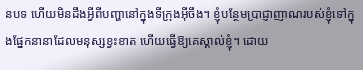នបទ ហើយមិនដឹងអ្វីពីបញ្ហានៅក្នុងទីក្រុងអ៊ីចឹង។ ខ្ញុំបន្ថែមប្រាជ្ញាញាណរបស់ខ្ញុំទៅក្នុងផ្នែកនានាដែលមនុស្សខ្វះខាត ហើយធ្វើឱ្យគេស្គាល់ខ្ញុំ។ ដោយ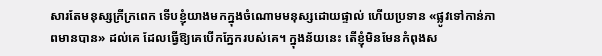សារតែមនុស្សក្រីក្រពេក ទើបខ្ញុំយាងមកក្នុងចំណោមមនុស្សដោយផ្ទាល់ ហើយប្រទាន «ផ្លូវទៅកាន់ភាពមានបាន» ដល់គេ ដែលធ្វើឱ្យគេបើកភ្នែករបស់គេ។ ក្នុងន័យនេះ តើខ្ញុំមិនមែនកំពុងស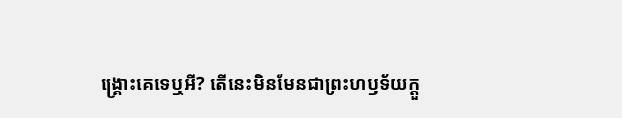ង្គ្រោះគេទេឬអី? តើនេះមិនមែនជាព្រះហឫទ័យក្ដួ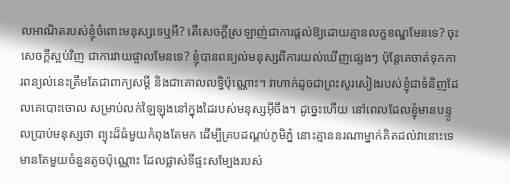លអាណិតរបស់ខ្ញុំចំពោះមនុស្សទេឬអី? តើសេចក្តីស្រឡាញ់ជាការផ្តល់ឱ្យដោយគ្មានលក្ខខណ្ឌមែនទេ? ចុះសេចក្តីស្អប់វិញ ជាការវាយផ្ចាលមែនទេ? ខ្ញុំបានពន្យល់មនុស្សពីការយល់ឃើញផ្សេងៗ ប៉ុន្តែគេចាត់ទុកការពន្យល់នេះត្រឹមតែជាពាក្យសម្តី និងជាគោលលទ្ធិប៉ុណ្ណោះ។ វាហាក់ដូចជាព្រះសូរសៀងរបស់ខ្ញុំជាទំនិញដែលគេបោះចោល សម្រាប់លក់ឡៃឡុងនៅក្នុងដៃរបស់មនុស្សអ៊ីចឹង។ ដូច្នេះហើយ នៅពេលដែលខ្ញុំមានបន្ទូលប្រាប់មនុស្សថា ព្យុះដ៏ធំមួយកំពុងតែមក ដើម្បីគ្របដណ្តប់ភូមិភ្នំ នោះគ្មាននរណាម្នាក់គិតដល់វានោះទេ មានតែមួយចំនួនតូចប៉ុណ្ណោះ ដែលផ្លាស់ទីផ្ទះសម្បែងរបស់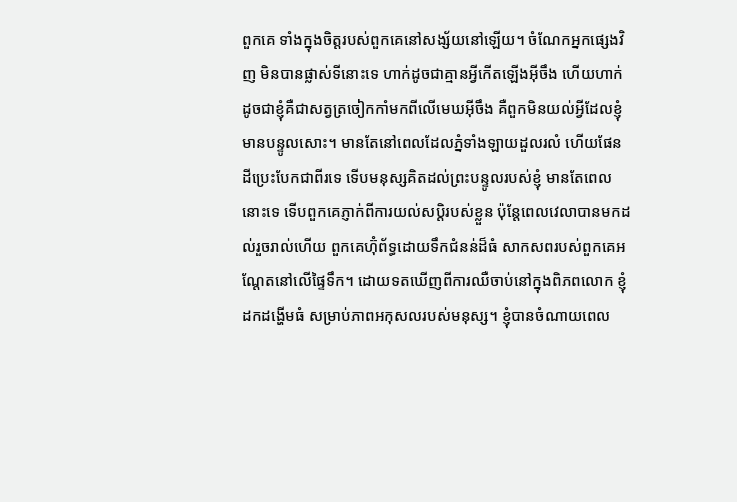ពួកគេ ទាំងក្នុងចិត្តរបស់ពួកគេនៅសង្ស័យនៅឡើយ។ ចំណែកអ្នកផ្សេងវិញ មិនបានផ្លាស់ទីនោះទេ ហាក់ដូចជាគ្មានអ្វីកើតឡើងអ៊ីចឹង ហើយហាក់ដូចជាខ្ញុំគឺជាសត្វត្រចៀកកាំមកពីលើមេឃអ៊ីចឹង គឺពួកមិនយល់អី្វដែលខ្ញុំមានបន្ទូលសោះ។ មានតែនៅពេលដែលភ្នំទាំងឡាយដួលរលំ ហើយផែនដីប្រេះបែកជាពីរទេ ទើបមនុស្សគិតដល់ព្រះបន្ទូលរបស់ខ្ញុំ មានតែពេលនោះទេ ទើបពួកគេភ្ញាក់ពីការយល់សប្តិរបស់ខ្លួន ប៉ុន្តែពេលវេលាបានមកដល់រួចរាល់ហើយ ពួកគេហ៊ុំព័ទ្ធដោយទឹកជំនន់ដ៏ធំ សាកសពរបស់ពួកគេអណ្តែតនៅលើផ្ទៃទឹក។ ដោយទតឃើញពីការឈឺចាប់នៅក្នុងពិភពលោក ខ្ញុំដកដង្ហើមធំ សម្រាប់ភាពអកុសលរបស់មនុស្ស។ ខ្ញុំបានចំណាយពេល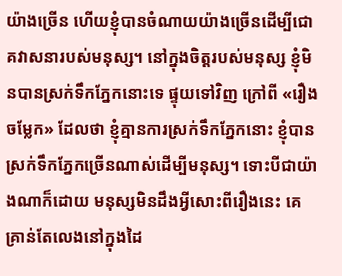យ៉ាងច្រើន ហើយខ្ញុំបានចំណាយយ៉ាងច្រើនដើម្បីជោគវាសនារបស់មនុស្ស។ នៅក្នុងចិត្តរបស់មនុស្ស ខ្ញុំមិនបានស្រក់ទឹកភ្នែកនោះទេ ផ្ទុយទៅវិញ ក្រៅពី «រឿងចម្លែក» ដែលថា ខ្ញុំគ្មានការស្រក់ទឹកភ្នែកនោះ ខ្ញុំបានស្រក់ទឹកភ្នែកច្រើនណាស់ដើម្បីមនុស្ស។ ទោះបីជាយ៉ាងណាក៏ដោយ មនុស្សមិនដឹងអ្វីសោះពីរឿងនេះ គេគ្រាន់តែលេងនៅក្នុងដៃ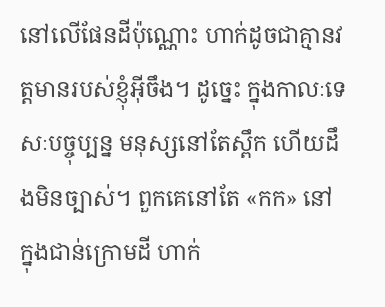នៅលើផែនដីប៉ុណ្ណោះ ហាក់ដូចជាគ្មានវត្តមានរបស់ខ្ញុំអ៊ីចឹង។ ដូច្នេះ ក្នុងកាលៈទេសៈបច្ចុប្បន្ន មនុស្សនៅតែស្ពឹក ហើយដឹងមិនច្បាស់។ ពួកគេនៅតែ «កក» នៅក្នុងជាន់ក្រោមដី ហាក់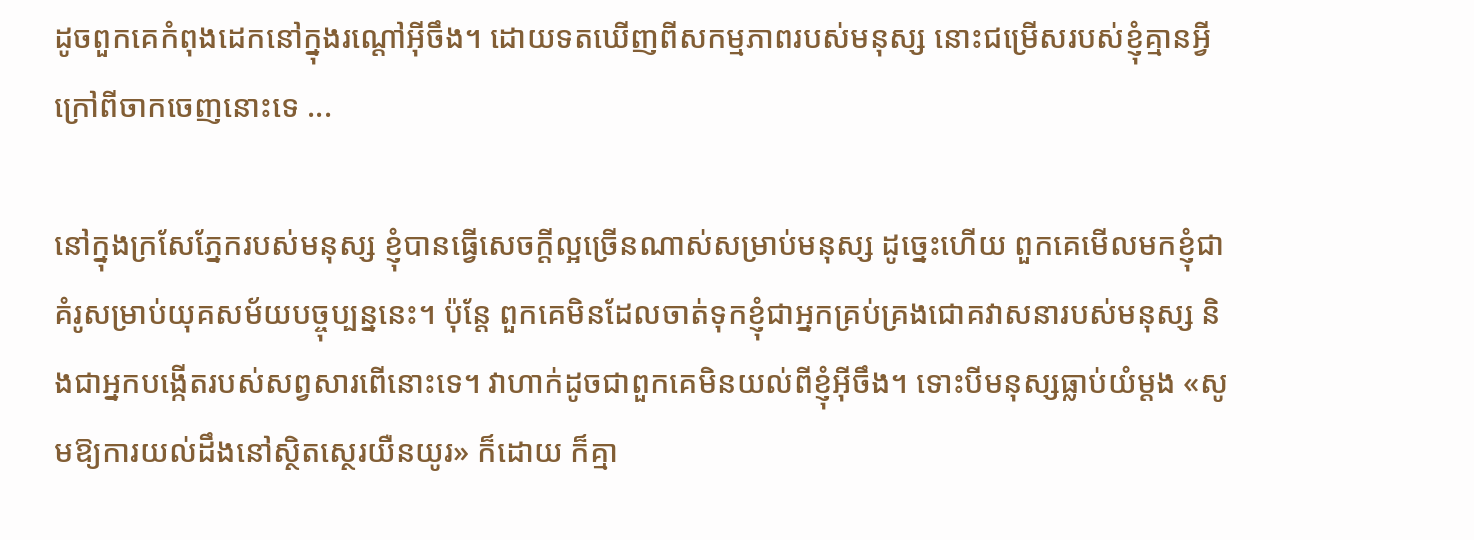ដូចពួកគេកំពុងដេកនៅក្នុងរណ្តៅអ៊ីចឹង។ ដោយទតឃើញពីសកម្មភាពរបស់មនុស្ស នោះជម្រើសរបស់ខ្ញុំគ្មានអ្វីក្រៅពីចាកចេញនោះទេ ...

នៅក្នុងក្រសែភ្នែករបស់មនុស្ស ខ្ញុំបានធ្វើសេចក្តីល្អច្រើនណាស់សម្រាប់មនុស្ស ដូច្នេះហើយ ពួកគេមើលមកខ្ញុំជាគំរូសម្រាប់យុគសម័យបច្ចុប្បន្ននេះ។ ប៉ុន្តែ ពួកគេមិនដែលចាត់ទុកខ្ញុំជាអ្នកគ្រប់គ្រងជោគវាសនារបស់មនុស្ស និងជាអ្នកបង្កើតរបស់សព្វសារពើនោះទេ។ វាហាក់ដូចជាពួកគេមិនយល់ពីខ្ញុំអ៊ីចឹង។ ទោះបីមនុស្សធ្លាប់យំម្តង «សូមឱ្យការយល់ដឹងនៅស្ថិតស្ថេរយឺនយូរ» ក៏ដោយ ក៏គ្មា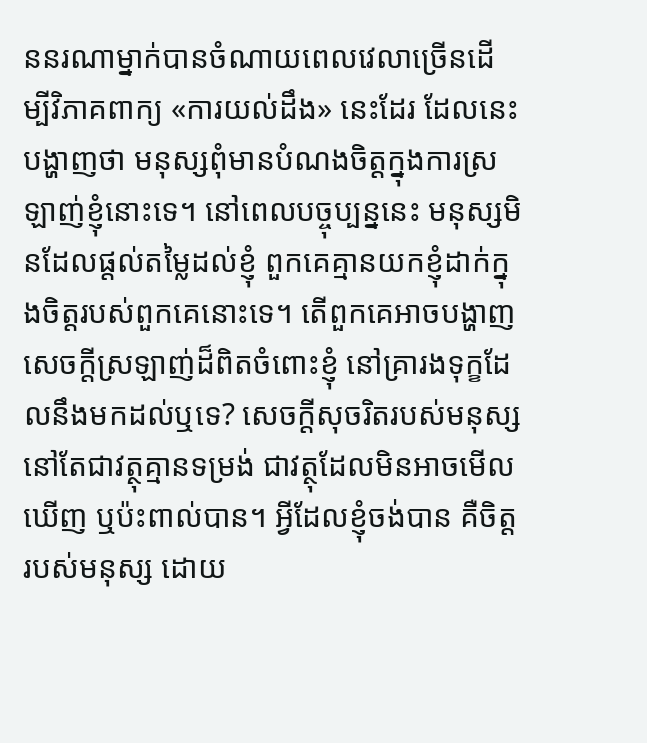ននរណាម្នាក់បានចំណាយពេលវេលាច្រើនដើម្បីវិភាគពាក្យ «ការយល់ដឹង» នេះដែរ ដែលនេះបង្ហាញថា មនុស្សពុំមានបំណងចិត្តក្នុងការស្រឡាញ់ខ្ញុំនោះទេ។ នៅពេលបច្ចុប្បន្ននេះ មនុស្សមិនដែលផ្តល់តម្លៃដល់ខ្ញុំ ពួកគេគ្មានយកខ្ញុំដាក់ក្នុងចិត្តរបស់ពួកគេនោះទេ។ តើពួកគេអាចបង្ហាញសេចក្តីស្រឡាញ់ដ៏ពិតចំពោះខ្ញុំ នៅគ្រារងទុក្ខដែលនឹងមកដល់ឬទេ? សេចក្តីសុចរិតរបស់មនុស្ស នៅតែជាវត្ថុគ្មានទម្រង់ ជាវត្ថុដែលមិនអាចមើលឃើញ ឬប៉ះពាល់បាន។ អ្វីដែលខ្ញុំចង់បាន គឺចិត្តរបស់មនុស្ស ដោយ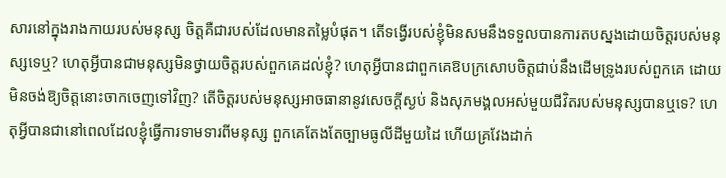សារនៅក្នុងរាងកាយរបស់មនុស្ស ចិត្តគឺជារបស់ដែលមានតម្លៃបំផុត។ តើទង្វើរបស់ខ្ញុំមិនសមនឹងទទួលបានការតបស្នងដោយចិត្តរបស់មនុស្សទេឬ? ហេតុអ្វីបានជាមនុស្សមិនថ្វាយចិត្តរបស់ពួកគេដល់ខ្ញុំ? ហេតុអ្វីបានជាពួកគេឱបក្រសោបចិត្តជាប់នឹងដើមទ្រូងរបស់ពួកគេ ដោយមិនចង់ឱ្យចិត្តនោះចាកចេញទៅវិញ? តើចិត្តរបស់មនុស្សអាចធានានូវសេចក្តីស្ងប់ និងសុភមង្គលអស់មួយជីវិតរបស់មនុស្សបានឬទេ? ហេតុអ្វីបានជានៅពេលដែលខ្ញុំធ្វើការទាមទារពីមនុស្ស ពួកគេតែងតែច្បាមធូលីដីមួយដៃ ហើយគ្រវែងដាក់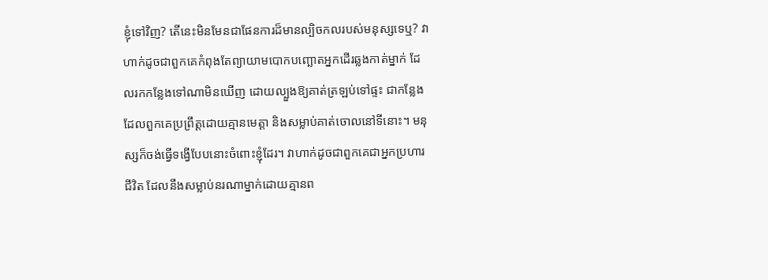ខ្ញុំទៅវិញ? តើនេះមិនមែនជាផែនការដ៏មានល្បិចកលរបស់មនុស្សទេឬ? វាហាក់ដូចជាពួកគេកំពុងតែព្យាយាមបោកបញ្ឆោតអ្នកដើរឆ្លងកាត់ម្នាក់ ដែលរកកន្លែងទៅណាមិនឃើញ ដោយល្បួងឱ្យគាត់ត្រឡប់ទៅផ្ទះ ជាកន្លែងដែលពួកគេប្រព្រឹត្តដោយគ្មានមេត្តា និងសម្លាប់គាត់ចោលនៅទីនោះ។ មនុស្សក៏ចង់ធ្វើទង្វើបែបនោះចំពោះខ្ញុំដែរ។ វាហាក់ដូចជាពួកគេជាអ្នកប្រហារជីវិត ដែលនឹងសម្លាប់នរណាម្នាក់ដោយគ្មានព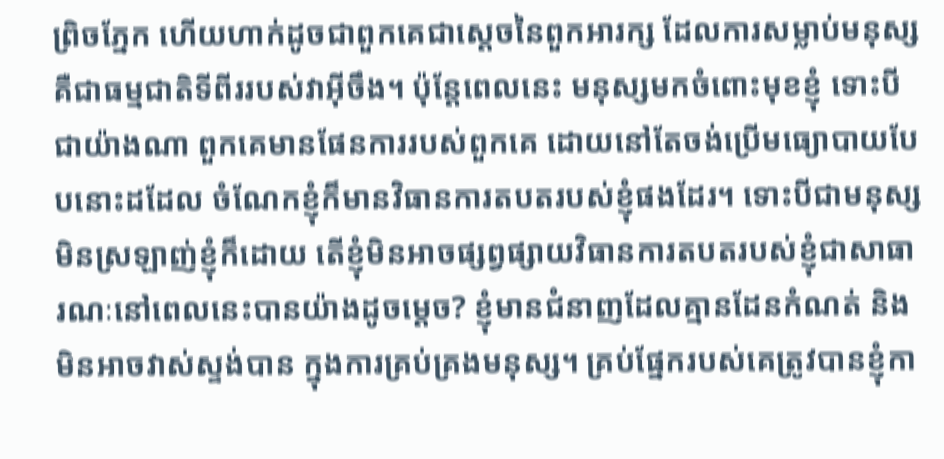ព្រិចភ្នែក ហើយហាក់ដូចជាពួកគេជាស្តេចនៃពួកអារក្ស ដែលការសម្លាប់មនុស្សគឺជាធម្មជាតិទីពីររបស់វាអ៊ីចឹង។ ប៉ុន្តែពេលនេះ មនុស្សមកចំពោះមុខខ្ញុំ ទោះបីជាយ៉ាងណា ពួកគេមានផែនការរបស់ពួកគេ ដោយនៅតែចង់ប្រើមធ្យោបាយបែបនោះដដែល ចំណែកខ្ញុំក៏មានវិធានការតបតរបស់ខ្ញុំផងដែរ។ ទោះបីជាមនុស្សមិនស្រឡាញ់ខ្ញុំក៏ដោយ តើខ្ញុំមិនអាចផ្សព្វផ្សាយវិធានការតបតរបស់ខ្ញុំជាសាធារណៈនៅពេលនេះបានយ៉ាងដូចម្តេច? ខ្ញុំមានជំនាញដែលគ្មានដែនកំណត់ និងមិនអាចវាស់ស្ទង់បាន ក្នុងការគ្រប់គ្រងមនុស្ស។ គ្រប់ផ្នែករបស់គេត្រូវបានខ្ញុំកា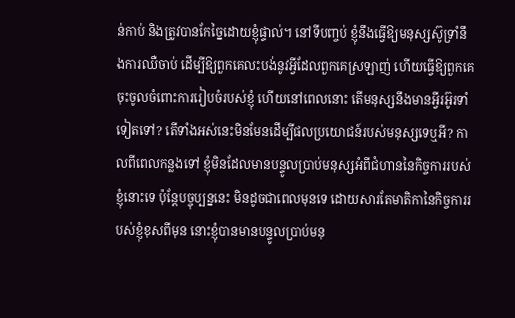ន់កាប់ និងត្រូវបានកែច្នៃដោយខ្ញុំផ្ទាល់។ នៅទីបញ្ចប់ ខ្ញុំនឹងធ្វើឱ្យមនុស្សស៊ូទ្រាំនឹងការឈឺចាប់ ដើម្បីឱ្យពួកគេលះបង់នូវអ្វីដែលពួកគេស្រឡាញ់ ហើយធ្វើឱ្យពួកគេចុះចូលចំពោះការរៀបចំរបស់ខ្ញុំ ហើយនៅពេលនោះ តើមនុស្សនឹងមានអ្វីរអ៊ូរទាំទៀតទៅ? តើទាំងអស់នេះមិនមែនដើម្បីផលប្រយោជន៍របស់មនុស្សទេឬអី? កាលពីពេលកន្លងទៅ ខ្ញុំមិនដែលមានបន្ទូលប្រាប់មនុស្សអំពីជំហាននៃកិច្ចការរបស់ខ្ញុំនោះទេ ប៉ុន្តែបច្ចុប្បន្ននេះ មិនដូចជាពេលមុនទេ ដោយសារតែមាតិកានៃកិច្ចការរបស់ខ្ញុំខុសពីមុន នោះខ្ញុំបានមានបន្ទូលប្រាប់មនុ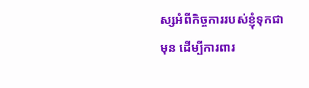ស្សអំពីកិច្ចការរបស់ខ្ញុំទុកជាមុន ដើម្បីការពារ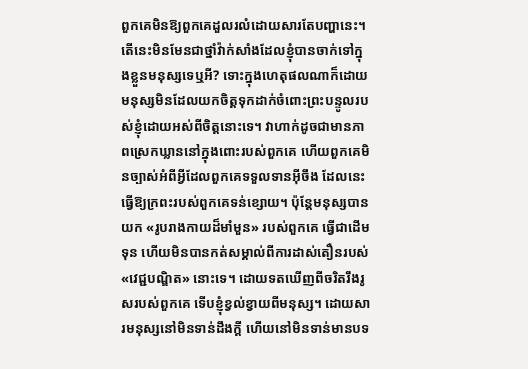ពួកគេមិនឱ្យពួកគេដួលរលំដោយសារតែបញ្ហានេះ។ តើនេះមិនមែនជាថ្នាំវ៉ាក់សាំងដែលខ្ញុំបានចាក់ទៅក្នុងខ្លួនមនុស្សទេឬអី? ទោះក្នុងហេតុផលណាក៏ដោយ មនុស្សមិនដែលយកចិត្តទុកដាក់ចំពោះព្រះបន្ទូលរបស់ខ្ញុំដោយអស់ពីចិត្តនោះទេ។ វាហាក់ដូចជាមានភាពស្រេកឃ្លាននៅក្នុងពោះរបស់ពួកគេ ហើយពួកគេមិនច្បាស់អំពីអ្វីដែលពួកគេទទួលទានអ៊ីចឹង ដែលនេះធ្វើឱ្យក្រពះរបស់ពួកគេទន់ខ្សោយ។ ប៉ុន្តែមនុស្សបានយក «រូបរាងកាយដ៏មាំមួន» របស់ពួកគេ ធ្វើជាដើមទុន ហើយមិនបានកត់សម្គាល់ពីការដាស់តឿនរបស់ «វេជ្ជបណ្ឌិត» នោះទេ។ ដោយទតឃើញពីចរិតរឹងរូសរបស់ពួកគេ ទើបខ្ញុំខ្វល់ខ្វាយពីមនុស្ស។ ដោយសារមនុស្សនៅមិនទាន់ដឹងក្តី ហើយនៅមិនទាន់មានបទ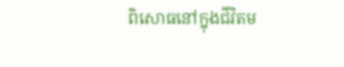ពិសោធនៅក្នុងជីវិតម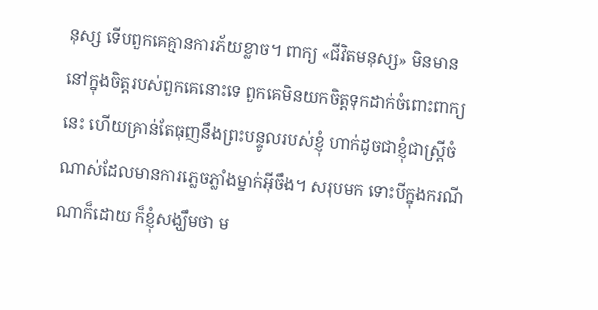នុស្ស ទើបពួកគេគ្មានការភ័យខ្លាច។ ពាក្យ «ជីវិតមនុស្ស» មិនមាននៅក្នុងចិត្តរបស់ពួកគេនោះទេ ពួកគេមិនយកចិត្តទុកដាក់ចំពោះពាក្យនេះ ហើយគ្រាន់តែធុញនឹងព្រះបន្ទូលរបស់ខ្ញុំ ហាក់ដូចជាខ្ញុំជាស្ត្រីចំណាស់ដែលមានការភ្លេចភ្លាំងម្នាក់អ៊ីចឹង។ សរុបមក ទោះបីក្នុងករណីណាក៏ដោយ ក៏ខ្ញុំសង្ឃឹមថា ម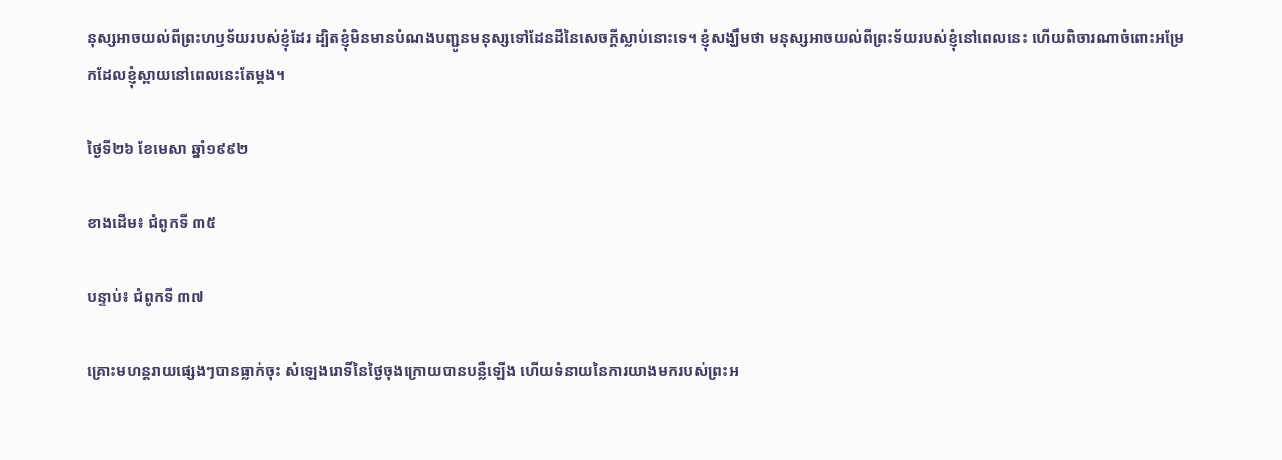នុស្សអាចយល់ពីព្រះហឫទ័យរបស់ខ្ញុំដែរ ដ្បិតខ្ញុំមិនមានបំណងបញ្ជូនមនុស្សទៅដែនដីនៃសេចក្តីស្លាប់នោះទេ។ ខ្ញុំសង្ឃឹមថា មនុស្សអាចយល់ពីព្រះទ័យរបស់ខ្ញុំនៅពេលនេះ ហើយពិចារណាចំពោះអម្រែកដែលខ្ញុំស្ពាយនៅពេលនេះតែម្តង។

ថ្ងៃទី២៦ ខែមេសា ឆ្នាំ១៩៩២

ខាងដើម៖ ជំពូកទី ៣៥

បន្ទាប់៖ ជំពូកទី ៣៧

គ្រោះមហន្តរាយផ្សេងៗបានធ្លាក់ចុះ សំឡេងរោទិ៍នៃថ្ងៃចុងក្រោយបានបន្លឺឡើង ហើយទំនាយនៃការយាងមករបស់ព្រះអ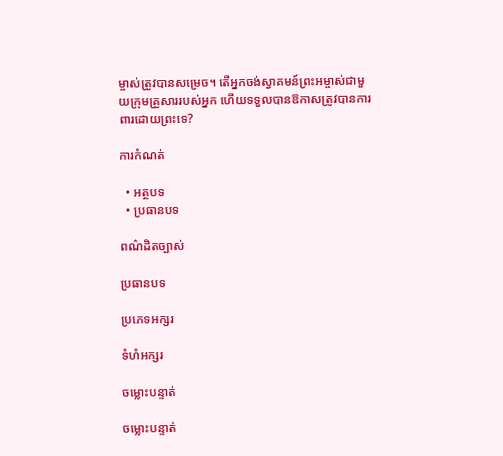ម្ចាស់ត្រូវបានសម្រេច។ តើអ្នកចង់ស្វាគមន៍ព្រះអម្ចាស់ជាមួយក្រុមគ្រួសាររបស់អ្នក ហើយទទួលបានឱកាសត្រូវបានការពារដោយព្រះទេ?

ការកំណត់

  • អត្ថបទ
  • ប្រធានបទ

ពណ៌ដិតច្បាស់

ប្រធានបទ

ប្រភេទអក្សរ

ទំហំអក្សរ

ចម្លោះបន្ទាត់

ចម្លោះបន្ទាត់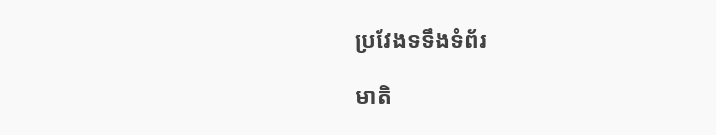ប្រវែងទទឹងទំព័រ

មាតិ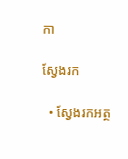កា

ស្វែងរក

  • ស្វែងរកអត្ថ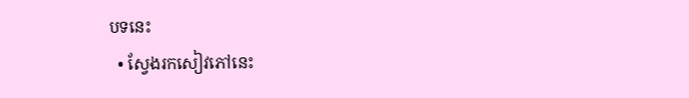បទនេះ
  • ស្វែងរកសៀវភៅនេះ